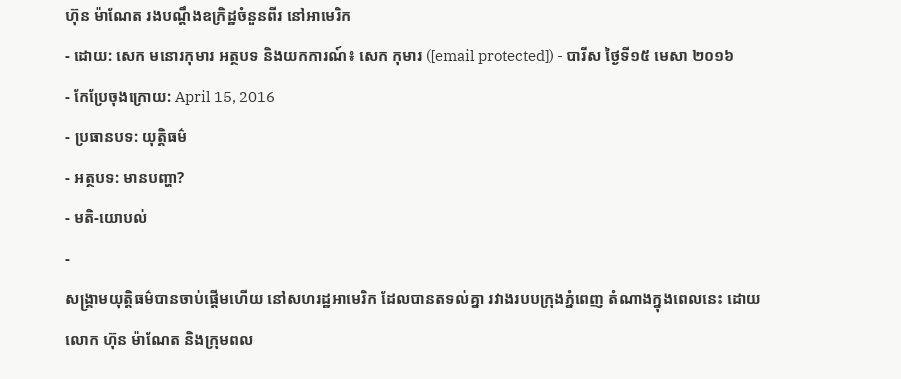ហ៊ុន ម៉ាណែត រងបណ្ដឹងឧក្រិដ្ឋចំនួនពីរ នៅអាមេរិក
- ដោយ: សេក មនោរកុមារ អត្ថបទ និងយកការណ៍៖ សេក កុមារ ([email protected]) - បារីស ថ្ងៃទី១៥ មេសា ២០១៦
- កែប្រែចុងក្រោយ: April 15, 2016
- ប្រធានបទ: យុត្តិធម៌
- អត្ថបទ: មានបញ្ហា?
- មតិ-យោបល់
-
សង្គ្រាមយុត្តិធម៌បានចាប់ផ្ដើមហើយ នៅសហរដ្ឋអាមេរិក ដែលបានតទល់គ្នា រវាងរបបក្រុងភ្នំពេញ តំណាងក្នុងពេលនេះ ដោយលោក ហ៊ុន ម៉ាណែត និងក្រុមពល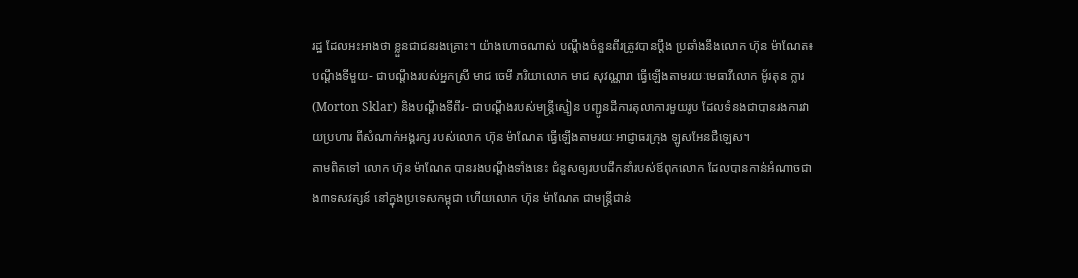រដ្ឋ ដែលអះអាងថា ខ្លួនជាជនរងគ្រោះ។ យ៉ាងហោចណាស់ បណ្ដឹងចំនួនពីរត្រូវបានប្ដឹង ប្រឆាំងនឹងលោក ហ៊ុន ម៉ាណែត៖ បណ្ដឹងទីមួយ- ជាបណ្ដឹងរបស់អ្នកស្រី មាជ ចេមី ភរិយាលោក មាជ សុវណ្ណារា ធ្វើឡើងតាមរយៈមេធាវីលោក មូ័រតុន ក្លារ (Morton Sklar) និងបណ្ដឹងទីពីរ- ជាបណ្ដឹងរបស់មន្ត្រីស្មៀន បញ្ជូនដីការតុលាការមួយរូប ដែលទំនងជាបានរងការវាយប្រហារ ពីសំណាក់អង្គរក្ស របស់លោក ហ៊ុន ម៉ាណែត ធ្វើឡើងតាមរយៈអាជ្ញាធរក្រុង ឡូសអែនជឺឡេស។
តាមពិតទៅ លោក ហ៊ុន ម៉ាណែត បានរងបណ្ដឹងទាំងនេះ ជំនួសឲ្យរបបដឹកនាំរបស់ឪពុកលោក ដែលបានកាន់អំណាចជាង៣ទសវត្សន៍ នៅក្នុងប្រទេសកម្ពុជា ហើយលោក ហ៊ុន ម៉ាណែត ជាមន្ត្រីជាន់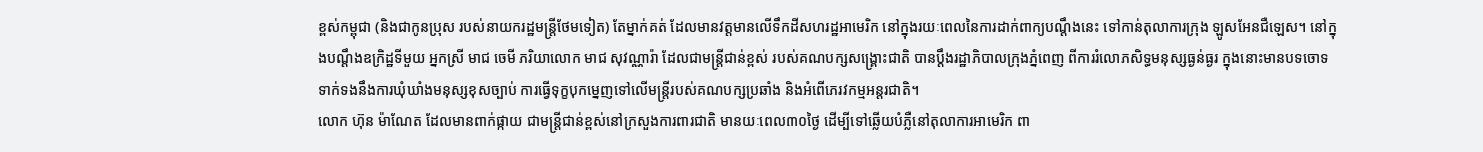ខ្ពស់កម្ពុជា (និងជាកូនប្រុស របស់នាយករដ្ឋមន្ត្រីថែមទៀត) តែម្នាក់គត់ ដែលមានវត្តមានលើទឹកដីសហរដ្ឋអាមេរិក នៅក្នុងរយៈពេលនៃការដាក់ពាក្យបណ្ដឹងនេះ ទៅកាន់តុលាការក្រុង ឡូសអែនជឺឡេស។ នៅក្នុងបណ្ដឹងឧក្រិដ្ឋទីមួយ អ្នកស្រី មាជ ចេមី ភរិយាលោក មាជ សុវណ្ណារ៉ា ដែលជាមន្ត្រីជាន់ខ្ពស់ របស់គណបក្សសង្គ្រោះជាតិ បានប្ដឹងរដ្ឋាភិបាលក្រុងភ្នំពេញ ពីការរំលោភសិទ្ធមនុស្សធ្ងន់ធ្ងរ ក្នុងនោះមានបទចោទ ទាក់ទងនឹងការឃុំឃាំងមនុស្សខុសច្បាប់ ការធ្វើទុក្ខបុកម្នេញទៅលើមន្ត្រីរបស់គណបក្សប្រឆាំង និងអំពើភេរវកម្មអន្តរជាតិ។
លោក ហ៊ុន ម៉ាណែត ដែលមានពាក់ផ្កាយ ជាមន្ត្រីជាន់ខ្ពស់នៅក្រសួងការពារជាតិ មានយៈពេល៣០ថ្ងៃ ដើម្បីទៅឆ្លើយបំភ្លឺនៅតុលាការអាមេរិក ពា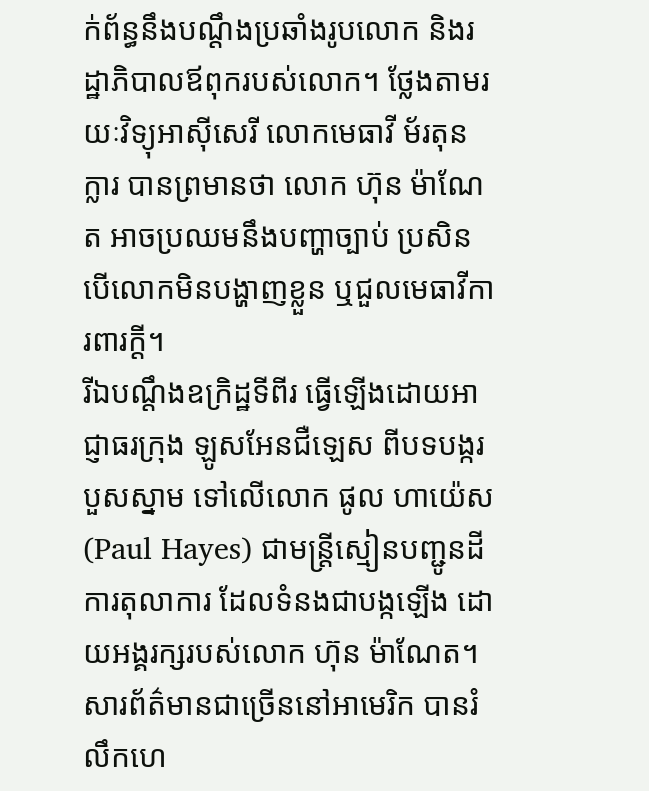ក់ព័ន្ធនឹងបណ្តឹងប្រឆាំងរូបលោក និងរដ្ឋាភិបាលឪពុករបស់លោក។ ថ្លែងតាមរយៈវិទ្យុអាស៊ីសេរី លោកមេធាវី ម័រតុន ក្លារ បានព្រមានថា លោក ហ៊ុន ម៉ាណែត អាចប្រឈមនឹងបញ្ហាច្បាប់ ប្រសិនបើលោកមិនបង្ហាញខ្លួន ឬជួលមេធាវីការពារក្តី។
រីឯបណ្តឹងឧក្រិដ្ឋទីពីរ ធ្វើឡើងដោយអាជ្ញាធរក្រុង ឡូសអែនជឺឡេស ពីបទបង្ករបួសស្នាម ទៅលើលោក ផូល ហាយ៉េស (Paul Hayes) ជាមន្ត្រីស្មៀនបញ្ជូនដីការតុលាការ ដែលទំនងជាបង្កឡើង ដោយអង្គរក្សរបស់លោក ហ៊ុន ម៉ាណែត។
សារព័ត៌មានជាច្រើននៅអាមេរិក បានរំលឹកហេ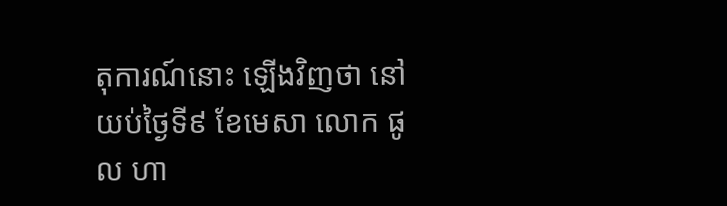តុការណ៍នោះ ឡើងវិញថា នៅយប់ថ្ងៃទី៩ ខែមេសា លោក ផូល ហា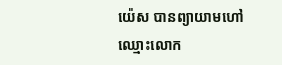យ៉េស បានព្យាយាមហៅឈ្មោះលោក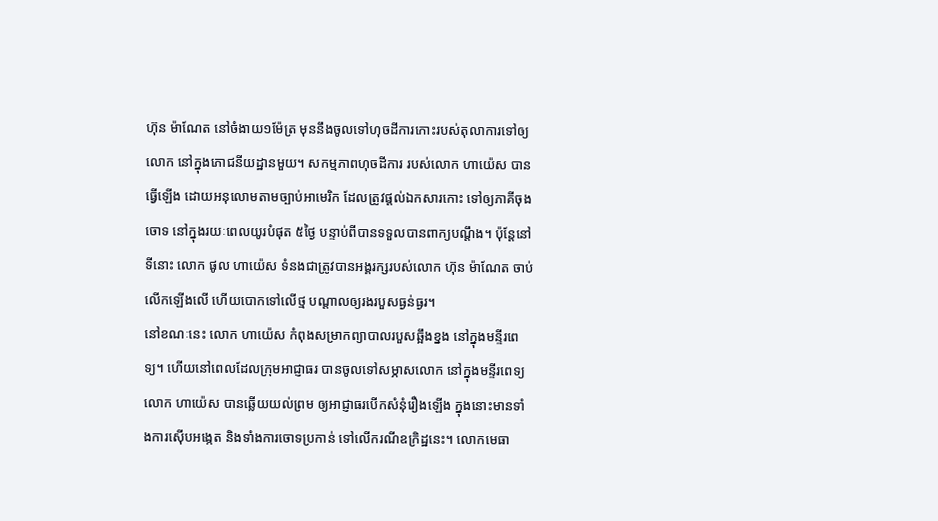ហ៊ុន ម៉ាណែត នៅចំងាយ១ម៉ែត្រ មុននឹងចូលទៅហុចដីការកោះរបស់តុលាការទៅឲ្យលោក នៅក្នុងភោជនីយដ្ឋានមួយ។ សកម្មភាពហុចដីការ របស់លោក ហាយ៉េស បានធ្វើឡើង ដោយអនុលោមតាមច្បាប់អាមេរិក ដែលត្រូវផ្ដល់ឯកសារកោះ ទៅឲ្យភាគីចុងចោទ នៅក្នុងរយៈពេលយូរបំផុត ៥ថ្ងៃ បន្ទាប់ពីបានទទួលបានពាក្យបណ្ដឹង។ ប៉ុន្តែនៅទីនោះ លោក ផូល ហាយ៉េស ទំនងជាត្រូវបានអង្គរក្សរបស់លោក ហ៊ុន ម៉ាណែត ចាប់លើកឡើងលើ ហើយបោកទៅលើថ្ម បណ្ដាលឲ្យរងរបួសធ្ងន់ធ្ងរ។
នៅខណៈនេះ លោក ហាយ៉េស កំពុងសម្រាកព្យាបាលរបួសឆ្អឹងខ្នង នៅក្នុងមន្ទីរពេទ្យ។ ហើយនៅពេលដែលក្រុមអាជ្ញាធរ បានចូលទៅសម្ភាសលោក នៅក្នុងមន្ទីរពេទ្យ លោក ហាយ៉េស បានឆ្លើយយល់ព្រម ឲ្យអាជ្ញាធរបើកសំនុំរឿងឡើង ក្នុងនោះមានទាំងការស៊ើបអង្កេត និងទាំងការចោទប្រកាន់ ទៅលើករណីឧក្រិដ្ឋនេះ។ លោកមេធា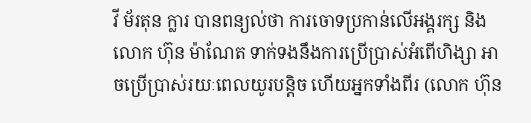វី ម័រតុន ក្លារ បានពន្យល់ថា ការចោទប្រកាន់លើអង្គរក្ស និងលោក ហ៊ុន ម៉ាណែត ទាក់ទងនឹងការប្រើប្រាស់អំពើហិង្សា អាចប្រើប្រាស់រយៈពេលយូរបន្តិច ហើយអ្នកទាំងពីរ (លោក ហ៊ុន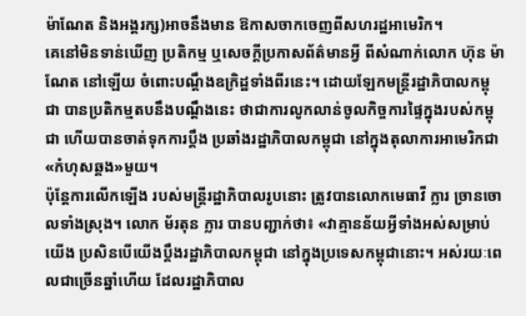ម៉ាណែត និងអង្គរក្ស)អាចនឹងមាន ឱកាសចាកចេញពីសហរដ្ឋអាមេរិក។
គេនៅមិនទាន់ឃើញ ប្រតិកម្ម ឬសេចក្ដីប្រកាសព័ត៌មានអ្វី ពីសំណាក់លោក ហ៊ុន ម៉ាណែត នៅឡើយ ចំពោះបណ្ដឹងឧក្រិដ្ឋទាំងពីរនេះ។ ដោយឡែកមន្ត្រីរដ្ឋាភិបាលកម្ពុជា បានប្រតិកម្មតបនឹងបណ្ដឹងនេះ ថាជាការលូកលាន់ចូលកិច្ចការផ្ទៃក្នុងរបស់កម្ពុជា ហើយបានចាត់ទុកការប្ដឹង ប្រឆាំងរដ្ឋាភិបាលកម្ពុជា នៅក្នុងតុលាការអាមេរិកជា«កំហុសឆ្គង»មួយ។
ប៉ុន្តែការលើកឡើង របស់មន្ត្រីរដ្ឋាភិបាលរូបនោះ ត្រូវបានលោកមេធាវី ក្លារ ច្រានចោលទាំងស្រុង។ លោក ម័រតុន ក្លារ បានបញ្ជាក់ថា៖ «វាគ្មានន័យអ្វីទាំងអស់សម្រាប់យើង ប្រសិនបើយើងប្តឹងរដ្ឋាភិបាលកម្ពុជា នៅក្នុងប្រទេសកម្ពុជានោះ។ អស់រយៈពេលជាច្រើនឆ្នាំហើយ ដែលរដ្ឋាភិបាល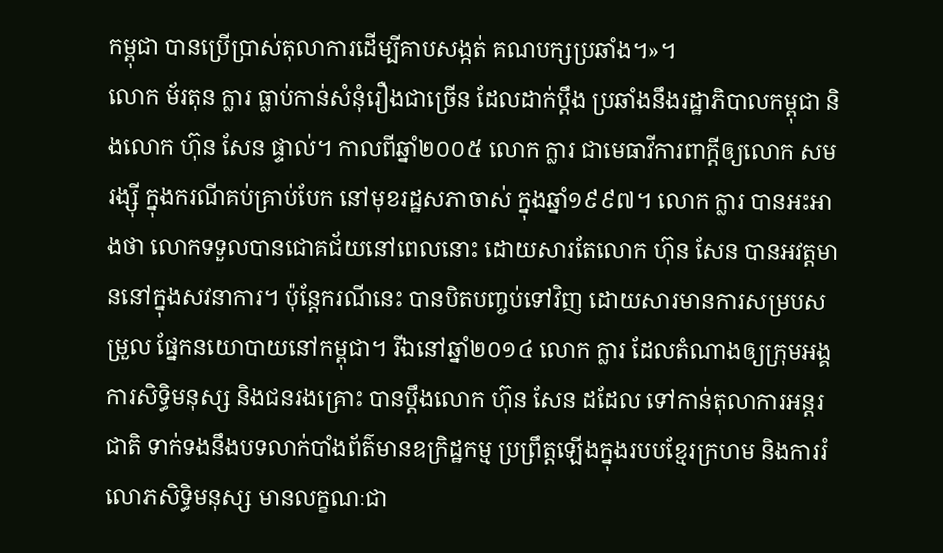កម្ពុជា បានប្រើប្រាស់តុលាការដើម្បីគាបសង្កត់ គណបក្សប្រឆាំង។»។
លោក ម័រតុន ក្លារ ធ្លាប់កាន់សំនុំរឿងជាច្រើន ដែលដាក់ប្ដឹង ប្រឆាំងនឹងរដ្ឋាភិបាលកម្ពុជា និងលោក ហ៊ុន សែន ផ្ទាល់។ កាលពីឆ្នាំ២០០៥ លោក ក្លារ ជាមេធាវីការពាក្ដីឲ្យលោក សម រង្ស៊ី ក្នុងករណីគប់គ្រាប់បែក នៅមុខរដ្ឋសភាចាស់ ក្នុងឆ្នាំ១៩៩៧។ លោក ក្លារ បានអះអាងថា លោកទទួលបានជោគជ័យនៅពេលនោះ ដោយសារតែលោក ហ៊ុន សែន បានអវត្តមាននៅក្នុងសវនាការ។ ប៉ុន្តែករណីនេះ បានបិតបញ្ចប់ទៅវិញ ដោយសារមានការសម្របសម្រួល ផ្នែកនយោបាយនៅកម្ពុជា។ រីឯនៅឆ្នាំ២០១៤ លោក ក្លារ ដែលតំណាងឲ្យក្រុមអង្គការសិទ្ធិមនុស្ស និងជនរងគ្រោះ បានប្តឹងលោក ហ៊ុន សែន ដដែល ទៅកាន់តុលាការអន្តរជាតិ ទាក់ទងនឹងបទលាក់បាំងព័ត៌មានឧក្រិដ្ឋកម្ម ប្រព្រឹត្តឡើងក្នុងរបបខ្មែរក្រហម និងការរំលោភសិទ្ធិមនុស្ស មានលក្ខណៈជា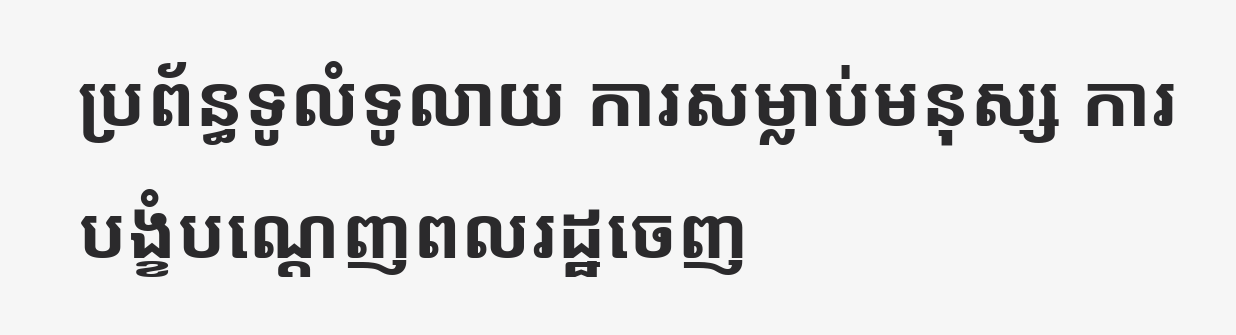ប្រព័ន្ធទូលំទូលាយ ការសម្លាប់មនុស្ស ការបង្ខំបណ្ដេញពលរដ្ឋចេញ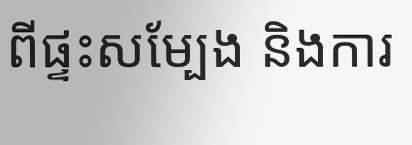ពីផ្ទះសម្បែង និងការ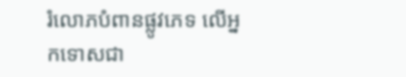រំលោភបំពានផ្លូវភេទ លើអ្នកទោសជា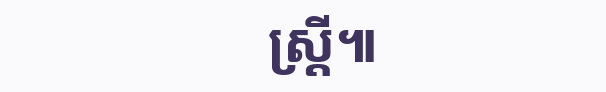ស្ត្រី៕